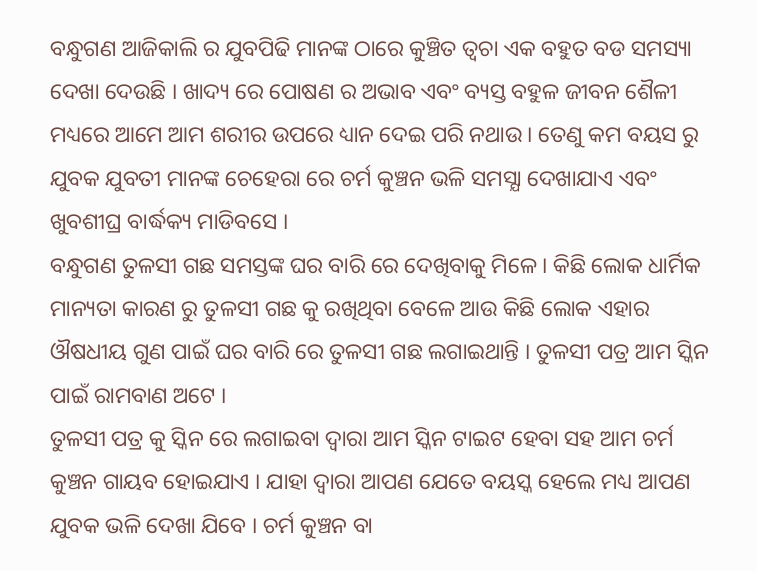ବନ୍ଧୁଗଣ ଆଜିକାଲି ର ଯୁବପିଢି ମାନଙ୍କ ଠାରେ କୁଞ୍ଚିତ ତ୍ଵଚା ଏକ ବହୁତ ବଡ ସମସ୍ୟା ଦେଖା ଦେଉଛି । ଖାଦ୍ୟ ରେ ପୋଷଣ ର ଅଭାବ ଏବଂ ବ୍ୟସ୍ତ ବହୁଳ ଜୀବନ ଶୈଳୀ ମଧ୍ୟରେ ଆମେ ଆମ ଶରୀର ଉପରେ ଧ୍ୟାନ ଦେଇ ପରି ନଥାଉ । ତେଣୁ କମ ବୟସ ରୁ ଯୁବକ ଯୁବତୀ ମାନଙ୍କ ଚେହେରା ରେ ଚର୍ମ କୁଞ୍ଚନ ଭଳି ସମସ୍ଯା ଦେଖାଯାଏ ଏବଂ ଖୁବଶୀଘ୍ର ବାର୍ଦ୍ଧକ୍ୟ ମାଡିବସେ ।
ବନ୍ଧୁଗଣ ତୁଳସୀ ଗଛ ସମସ୍ତଙ୍କ ଘର ବାରି ରେ ଦେଖିବାକୁ ମିଳେ । କିଛି ଲୋକ ଧାର୍ମିକ ମାନ୍ୟତା କାରଣ ରୁ ତୁଳସୀ ଗଛ କୁ ରଖିଥିବା ବେଳେ ଆଉ କିଛି ଲୋକ ଏହାର ଔଷଧୀୟ ଗୁଣ ପାଇଁ ଘର ବାରି ରେ ତୁଳସୀ ଗଛ ଲଗାଇଥାନ୍ତି । ତୁଳସୀ ପତ୍ର ଆମ ସ୍କିନ ପାଇଁ ରାମବାଣ ଅଟେ ।
ତୁଳସୀ ପତ୍ର କୁ ସ୍କିନ ରେ ଲଗାଇବା ଦ୍ଵାରା ଆମ ସ୍କିନ ଟାଇଟ ହେବା ସହ ଆମ ଚର୍ମ କୁଞ୍ଚନ ଗାୟବ ହୋଇଯାଏ । ଯାହା ଦ୍ଵାରା ଆପଣ ଯେତେ ବୟସ୍କ ହେଲେ ମଧ୍ୟ ଆପଣ ଯୁବକ ଭଳି ଦେଖା ଯିବେ । ଚର୍ମ କୁଞ୍ଚନ ବା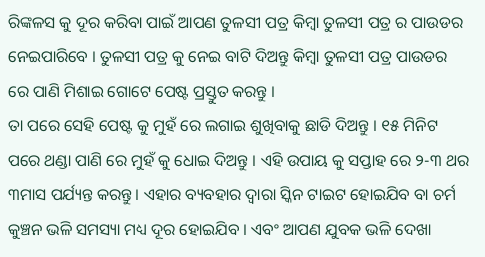ରିଙ୍କଳସ କୁ ଦୂର କରିବା ପାଇଁ ଆପଣ ତୁଳସୀ ପତ୍ର କିମ୍ବା ତୁଳସୀ ପତ୍ର ର ପାଉଡର ନେଇପାରିବେ । ତୁଳସୀ ପତ୍ର କୁ ନେଇ ବାଟି ଦିଅନ୍ତୁ କିମ୍ବା ତୁଳସୀ ପତ୍ର ପାଉଡର ରେ ପାଣି ମିଶାଇ ଗୋଟେ ପେଷ୍ଟ ପ୍ରସ୍ତୁତ କରନ୍ତୁ ।
ତା ପରେ ସେହି ପେଷ୍ଟ କୁ ମୁହଁ ରେ ଲଗାଇ ଶୁଖିବାକୁ ଛାଡି ଦିଅନ୍ତୁ । ୧୫ ମିନିଟ ପରେ ଥଣ୍ଡା ପାଣି ରେ ମୁହଁ କୁ ଧୋଇ ଦିଅନ୍ତୁ । ଏହି ଉପାୟ କୁ ସପ୍ତାହ ରେ ୨-୩ ଥର ୩ମାସ ପର୍ଯ୍ୟନ୍ତ କରନ୍ତୁ । ଏହାର ବ୍ୟବହାର ଦ୍ଵାରା ସ୍କିନ ଟାଇଟ ହୋଇଯିବ ବା ଚର୍ମ କୁଞ୍ଚନ ଭଳି ସମସ୍ୟା ମଧ୍ୟ ଦୂର ହୋଇଯିବ । ଏବଂ ଆପଣ ଯୁବକ ଭଳି ଦେଖା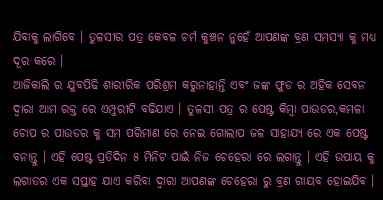ଯିବାକୁ ଲାଗିବେ । ତୁଳସୀର ପତ୍ର କେବଳ ଚର୍ମ କୁଞ୍ଚନ ନୁହେଁ ଆପଣଙ୍କ ବ୍ରଣ ସମସ୍ୟା କୁ ମଧ୍ୟ ଦୂର କରେ ।
ଆଜିକାଲି ର ଯୁବପିଢି ଶାରୀରିକ ପରିଶ୍ରମ କରୁନାହାନ୍ତି ଏବଂ ଜଙ୍କ ଫୁଡ ର ଅହିକ ସେବନ ଦ୍ଵାରା ଆମ ରକ୍ତ ରେ ଏମ୍ପୁରୀଟି ବଢିଯାଏ । ତୁଳସୀ ପତ୍ର ର ପେଷ୍ଟ କିମ୍ବା ପାଉଡର,କମଳା ଚୋପ ର ପାଉଡର କୁ ସମ ପରିମାଣ ରେ ନେଇ ଗୋଲାପ ଜଳ ସାହାଯ୍ୟ ରେ ଏକ ପେଷ୍ଟ ବନାନ୍ତୁ । ଏହି ପେଷ୍ଟ ପ୍ରତିଦିନ ୫ ମିନିଟ ପାଇଁ ନିଜ ଚେହେରା ରେ ଲଗାନ୍ତୁ । ଏହି ଉପାୟ କୁ ଲଗାତର ଏକ ସପ୍ତାହ ଯାଏ କରିବା ଦ୍ଵାରା ଆପଣଙ୍କ ଚେହେରା ରୁ ବ୍ରଣ ଗାୟବ ହୋଇଯିବ ।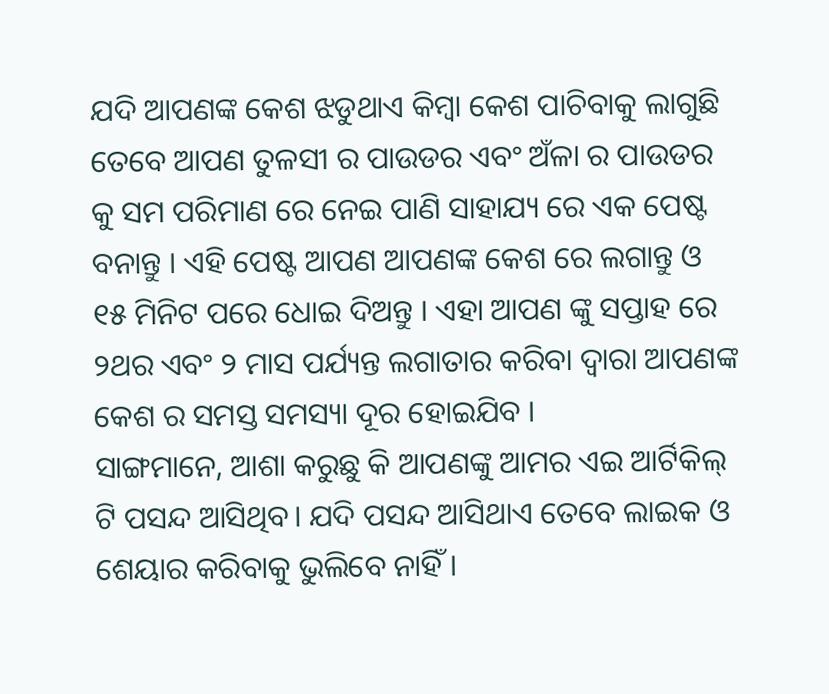ଯଦି ଆପଣଙ୍କ କେଶ ଝଡୁଥାଏ କିମ୍ବା କେଶ ପାଚିବାକୁ ଲାଗୁଛି ତେବେ ଆପଣ ତୁଳସୀ ର ପାଉଡର ଏବଂ ଅଁଳା ର ପାଉଡର କୁ ସମ ପରିମାଣ ରେ ନେଇ ପାଣି ସାହାଯ୍ୟ ରେ ଏକ ପେଷ୍ଟ ବନାନ୍ତୁ । ଏହି ପେଷ୍ଟ ଆପଣ ଆପଣଙ୍କ କେଶ ରେ ଲଗାନ୍ତୁ ଓ ୧୫ ମିନିଟ ପରେ ଧୋଇ ଦିଅନ୍ତୁ । ଏହା ଆପଣ ଙ୍କୁ ସପ୍ତାହ ରେ ୨ଥର ଏବଂ ୨ ମାସ ପର୍ଯ୍ୟନ୍ତ ଲଗାତାର କରିବା ଦ୍ଵାରା ଆପଣଙ୍କ କେଶ ର ସମସ୍ତ ସମସ୍ୟା ଦୂର ହୋଇଯିବ ।
ସାଙ୍ଗମାନେ, ଆଶା କରୁଛୁ କି ଆପଣଙ୍କୁ ଆମର ଏଇ ଆର୍ଟିକିଲ୍ ଟି ପସନ୍ଦ ଆସିଥିବ। ଯଦି ପସନ୍ଦ ଆସିଥାଏ ତେବେ ଲାଇକ ଓ ଶେୟାର କରିବାକୁ ଭୁଲିବେ ନାହିଁ ।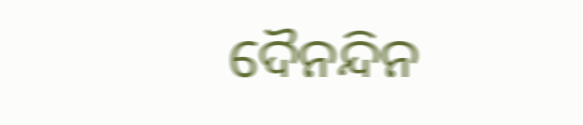ଦୈନନ୍ଦିନ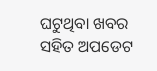ଘଟୁଥିବା ଖବର ସହିତ ଅପଡେଟ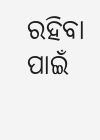ରହିବା ପାଇଁ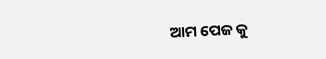ଆମ ପେଜ କୁ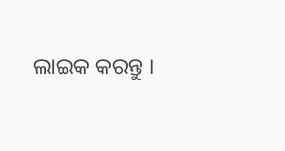ଲାଇକ କରନ୍ତୁ ।